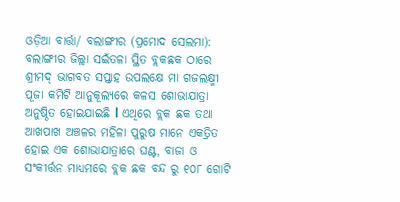ଓଡ଼ିଆ ବାର୍ତ୍ତା/ ବଲାଙ୍ଗୀର (ପ୍ରମୋଦ ସେଲମା): ବଲାଙ୍ଗୀର ଜିଲ୍ଲା ସଇଁତଳା ସ୍ଥିତ ବ୍ଲକଛକ ଠାରେ ଶ୍ରୀମଦ୍ ଭାଗବତ ସପ୍ତାହ ଉପଲକ୍ଷେ ମା ଗଜଲକ୍ଷ୍ମୀ ପୂଜା କମିଟି ଆନୁକୂଲ୍ୟରେ କଳସ ଶୋଭାଯାତ୍ରା ଅନୁଷ୍ଠିତ ହୋଇଯାଇଛି l ଏଥିରେ ବ୍ଲକ ଛକ ତଥା ଆଖପାଖ ଅଞ୍ଚଳର ମହିଳା ପୁରୁଷ ମାନେ ଏକତ୍ରିତ ହୋଇ ଏକ ଶୋଭାଯାତ୍ରାରେ ଘଣ୍ଟ, ବାଜା ଓ ସଂକୀର୍ତ୍ତନ ମାଧ୍ୟମରେ ବ୍ଲକ ଛକ ବନ୍ଦ ରୁ ୧୦୮ ଗୋଟି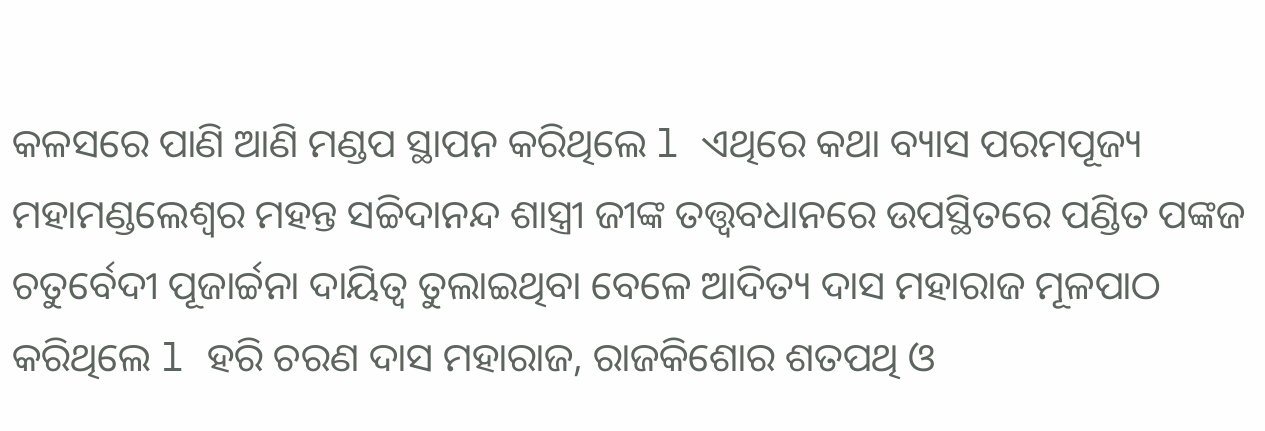କଳସରେ ପାଣି ଆଣି ମଣ୍ଡପ ସ୍ଥାପନ କରିଥିଲେ l ଏଥିରେ କଥା ବ୍ୟାସ ପରମପୂଜ୍ୟ ମହାମଣ୍ଡଲେଶ୍ଵର ମହନ୍ତ ସଚ୍ଚିଦାନନ୍ଦ ଶାସ୍ତ୍ରୀ ଜୀଙ୍କ ତତ୍ତ୍ୱବଧାନରେ ଉପସ୍ଥିତରେ ପଣ୍ଡିତ ପଙ୍କଜ ଚତୁର୍ବେଦୀ ପୂଜାର୍ଚ୍ଚନା ଦାୟିତ୍ୱ ତୁଲାଇଥିବା ବେଳେ ଆଦିତ୍ୟ ଦାସ ମହାରାଜ ମୂଳପାଠ କରିଥିଲେ l ହରି ଚରଣ ଦାସ ମହାରାଜ, ରାଜକିଶୋର ଶତପଥି ଓ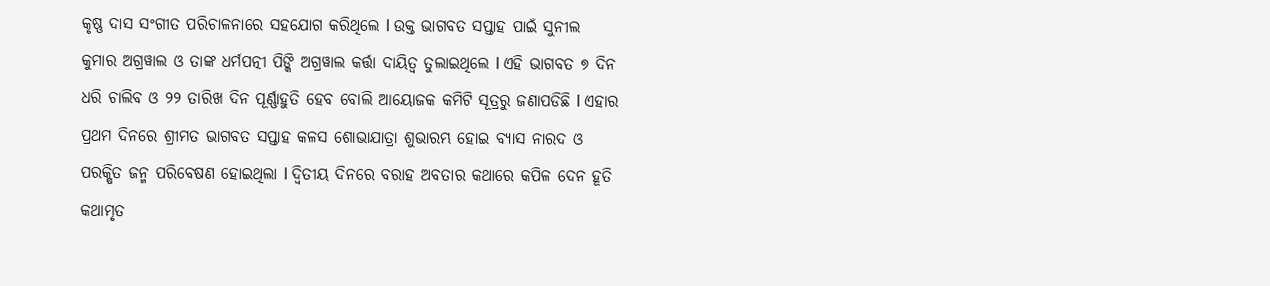କୃଷ୍ଣ ଦାସ ସଂଗୀତ ପରିଚାଳନାରେ ସହଯୋଗ କରିଥିଲେ l ଉକ୍ତ ଭାଗବତ ସପ୍ତାହ ପାଇଁ ସୁନୀଲ କୁମାର ଅଗ୍ରୱାଲ ଓ ତାଙ୍କ ଧର୍ମପତ୍ନୀ ପିଙ୍କି ଅଗ୍ରୱାଲ କର୍ତ୍ତା ଦାୟିତ୍ୱ ତୁଲାଇଥିଲେ l ଏହି ଭାଗବତ ୭ ଦିନ ଧରି ଚାଲିବ ଓ ୨୨ ତାରିଖ ଦିନ ପୂର୍ଣ୍ଣାହୁତି ହେବ ବୋଲି ଆୟୋଜକ କମିଟି ସୂତ୍ରରୁ ଜଣାପଡିଛି l ଏହାର ପ୍ରଥମ ଦିନରେ ଶ୍ରୀମତ ଭାଗବତ ସପ୍ତାହ କଳସ ଶୋଭାଯାତ୍ରା ଶୁଭାରମ୍ଭ ହୋଇ ବ୍ୟାସ ନାରଦ ଓ ପରକ୍ଷିତ ଜନ୍ମ ପରିବେଷଣ ହୋଇଥିଲା l ଦ୍ୱିତୀୟ ଦିନରେ ବରାହ ଅବତାର କଥାରେ କପିଳ ଦେନ ହୂତି କଥାମୃତ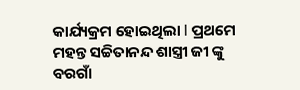କାର୍ଯ୍ୟକ୍ରମ ହୋଇଥିଲା l ପ୍ରଥମେ ମହନ୍ତ ସଚ୍ଚିତାନନ୍ଦ ଶାସ୍ତ୍ରୀ ଜୀ ଙ୍କୁ ବରଗାଁ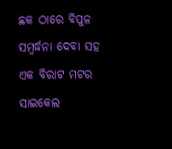ଛକ ଠାରେ ବିପୁଳ ସମ୍ବର୍ଦ୍ଧନା ଦେବା ସହ ଏକ ବିରାଟ ମଟର ସାଇକେଲ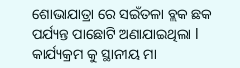ଶୋଭାଯାତ୍ରା ରେ ସଇଁତଳା ବ୍ଲକ ଛକ ପର୍ଯ୍ୟନ୍ତ ପାଛୋଟି ଅଣାଯାଇଥିଲା l କାର୍ଯ୍ୟକ୍ରମ କୁ ସ୍ଥାନୀୟ ମା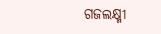ଗଜଲକ୍ଷ୍ମୀ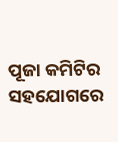ପୂଜା କମିଟିର ସହଯୋଗରେ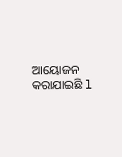ଆୟୋଜନ କରାଯାଇଛି l